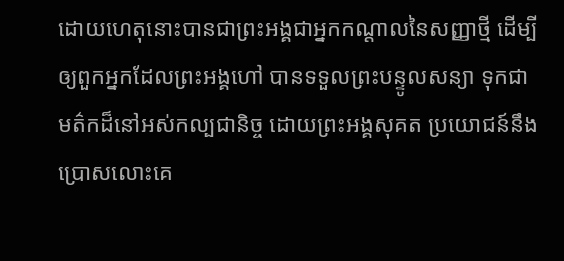ដោយហេតុនោះបានជាព្រះអង្គជាអ្នកកណ្តាលនៃសញ្ញាថ្មី ដើម្បីឲ្យពួកអ្នកដែលព្រះអង្គហៅ បានទទួលព្រះបន្ទូលសន្យា ទុកជាមត៌កដ៏នៅអស់កល្បជានិច្ច ដោយព្រះអង្គសុគត ប្រយោជន៍នឹងប្រោសលោះគេ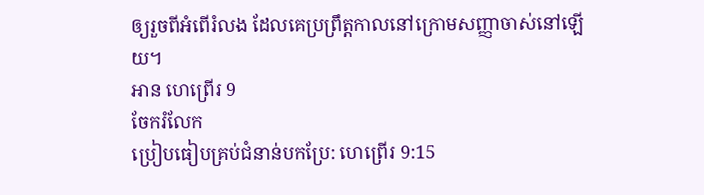ឲ្យរួចពីអំពើរំលង ដែលគេប្រព្រឹត្តកាលនៅក្រោមសញ្ញាចាស់នៅឡើយ។
អាន ហេព្រើរ 9
ចែករំលែក
ប្រៀបធៀបគ្រប់ជំនាន់បកប្រែ: ហេព្រើរ 9:15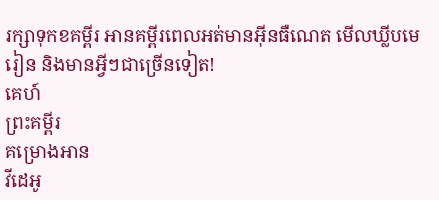រក្សាទុកខគម្ពីរ អានគម្ពីរពេលអត់មានអ៊ីនធឺណេត មើលឃ្លីបមេរៀន និងមានអ្វីៗជាច្រើនទៀត!
គេហ៍
ព្រះគម្ពីរ
គម្រោងអាន
វីដេអូ